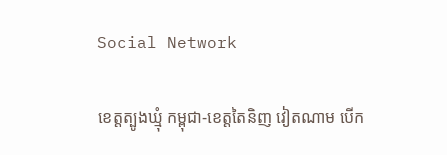Social Network

ខេត្តត្បូងឃ្មុំ កម្ពុជា-ខេត្តតៃនិញ វៀតណាម បើក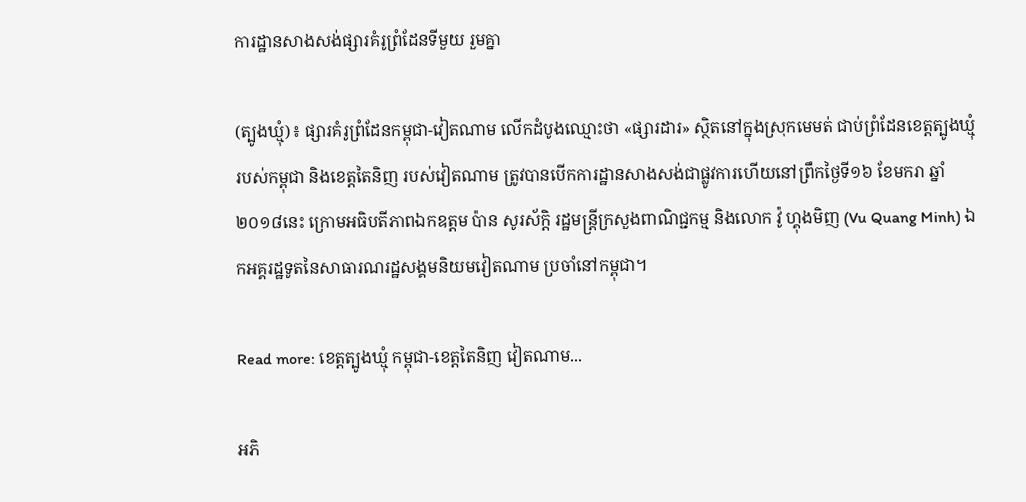ការដ្ឋានសាងសង់ផ្សារគំរូព្រំដែនទីមួយ រួមគ្នា

(ត្បូងឃ្មុំ)៖ ផ្សារគំរូព្រំដែនកម្ពុជា-វៀតណាម លើកដំបូងឈ្មោះថា «ផ្សារដារ» ស្ថិតនៅក្នុងស្រុកមេមត់ ជាប់ព្រំដែនខេត្តត្បូងឃ្មុំ របស់កម្ពុជា និងខេត្តតៃនិញ របស់វៀតណាម ត្រូវបានបើកការដ្ឋានសាងសង់ជាផ្លូវការហើយនៅព្រឹកថ្ងៃទី១៦ ខែមករា ឆ្នាំ២០១៨នេះ ក្រោមអធិបតីភាពឯកឧត្តម ប៉ាន សូរស័ក្តិ រដ្ឋមន្ត្រីក្រសួងពាណិជ្ជកម្ម និងលោក វ៉ូ ហ្គុងមិញ (Vu Quang Minh) ឯកអគ្គរដ្ឋទូតនៃសាធារណរដ្ឋសង្គមនិយមវៀតណាម ប្រចាំនៅកម្ពុជា។

Read more: ខេត្តត្បូងឃ្មុំ កម្ពុជា-ខេត្តតៃនិញ វៀតណាម...

អភិ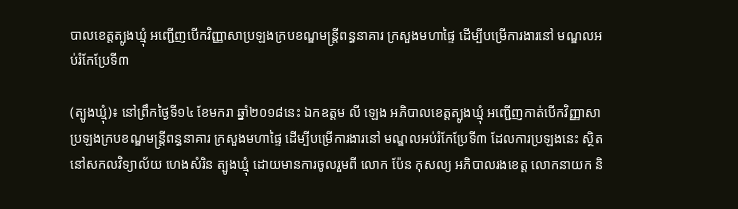បាលខេត្តត្បូងឃ្មុំ អញ្ជើញបើកវិញ្ញាសាប្រឡងក្របខណ្ឌមន្ត្រីពន្ធនាគារ ក្រសួងមហាផ្ទៃ ដើម្បីបម្រើការងារនៅ មណ្ឌលអប់រំកែប្រែទី៣

(ត្បូងឃ្មុំ)៖ នៅព្រឹកថ្ងៃទី១៤ ខែមករា ឆ្នាំ២០១៨នេះ ឯកឧត្តម លី ឡេង អភិបាលខេត្តត្បូងឃ្មុំ អញ្ជើញកាត់បើកវិញ្ញាសាប្រឡងក្របខណ្ឌមន្ត្រីពន្ធនាគារ ក្រសួងមហាផ្ទៃ ដើម្បីបម្រើការងារនៅ មណ្ឌលអប់រំកែប្រែទី៣ ដែលការប្រឡងនេះ ស្ថិតនៅសកលវិទ្យាល័យ ហេងសំរិន ត្បូងឃ្មុំ ដោយមានការចូលរួមពី លោក ប៉ែន កុសល្យ អភិបាលរងខេត្ត លោកនាយក និ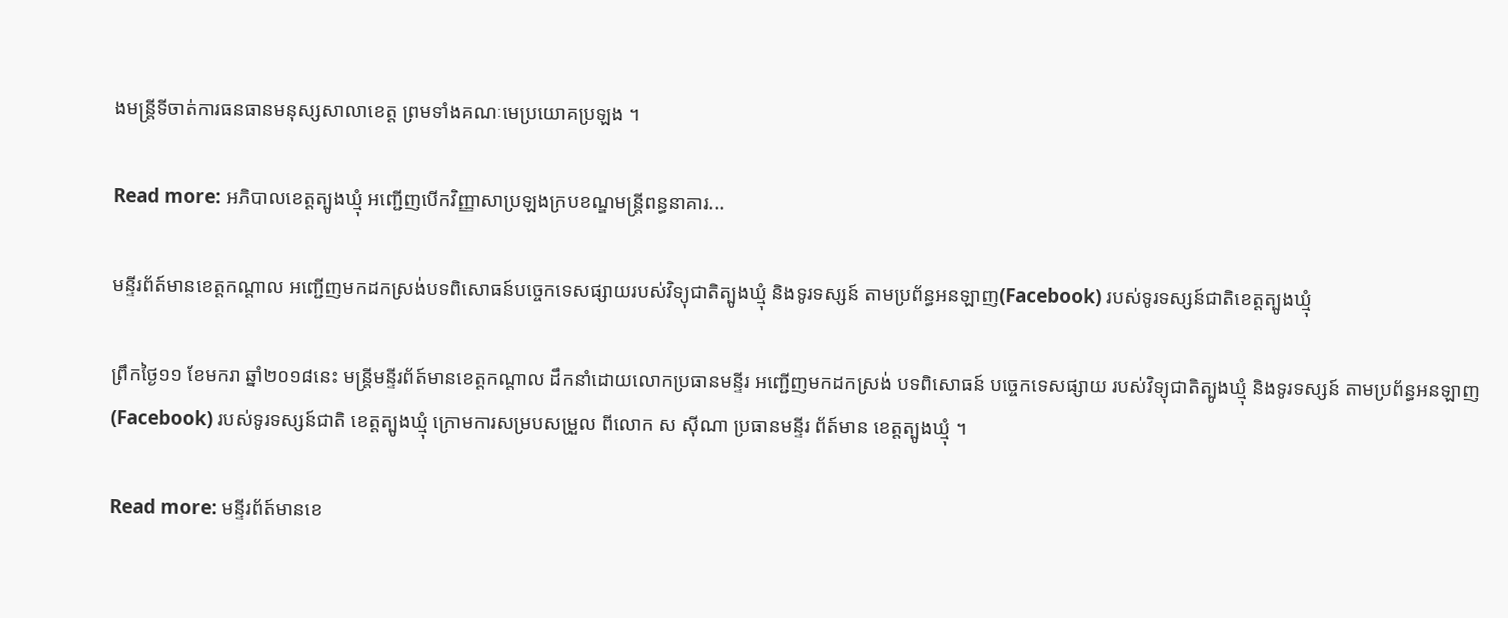ងមន្ត្រីទីចាត់ការធនធានមនុស្សសាលាខេត្ត ព្រមទាំងគណៈមេប្រយោគប្រឡង ។

Read more: អភិបាលខេត្តត្បូងឃ្មុំ អញ្ជើញបើកវិញ្ញាសាប្រឡងក្របខណ្ឌមន្ត្រីពន្ធនាគារ...

មន្ទីរព័ត៍មានខេត្តកណ្តាល អញ្ជើញមកដកស្រង់បទពិសោធន៍បច្ចេកទេសផ្សាយរបស់វិទ្យុជាតិត្បូងឃ្មុំ និងទូរទស្សន៍ តាមប្រព័ន្ធអនឡាញ(Facebook) របស់ទូរទស្សន៍ជាតិខេត្តត្បូងឃ្មុំ

ព្រឹកថ្ងៃ១១ ខែមករា ឆ្នាំ២០១៨នេះ មន្ត្រីមន្ទីរព័ត៍មានខេត្តកណ្តាល ដឹកនាំដោយលោកប្រធានមន្ទីរ អញ្ជើញមកដកស្រង់ បទពិសោធន៍ បច្ចេកទេសផ្សាយ របស់វិទ្យុជាតិត្បូងឃ្មុំ និងទូរទស្សន៍ តាមប្រព័ន្ធអនឡាញ(Facebook) របស់ទូរទស្សន៍ជាតិ ខេត្តត្បូងឃ្មុំ ក្រោមការសម្របសម្រួល ពីលោក ស សុីណា ប្រធានមន្ទីរ ព័ត៍មាន ខេត្តត្បូងឃ្មុំ ។

Read more: មន្ទីរព័ត៍មានខេ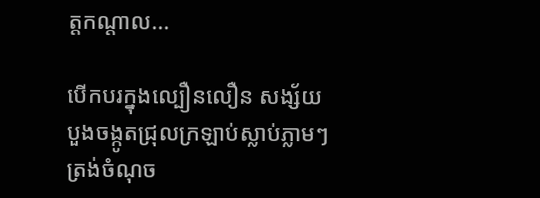ត្តកណ្តាល...

បើកបរក្នុងល្បឿនលឿន សង្ស័យបួងចង្កូតជ្រុលក្រឡាប់ស្លាប់ភ្លាមៗ ត្រង់ចំណុច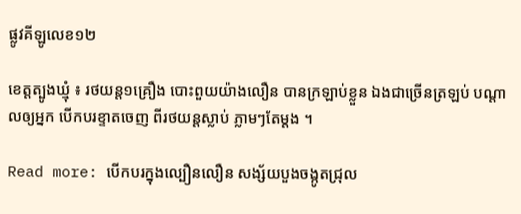ផ្លូវគីឡូលេខ១២

ខេត្តត្បូងឃ្មុំ ៖ រថយន្ត១គ្រឿង បោះពួយយ៉ាងលឿន បានក្រឡាប់ខ្លួន ឯងជាច្រើនត្រឡប់ បណ្តាលឲ្យអ្នក បើកបរខ្ទាតចេញ ពីរថយន្តស្លាប់ ភ្លាមៗតែម្តង ។

Read more: បើកបរក្នុងល្បឿនលឿន សង្ស័យបួងចង្កូតជ្រុល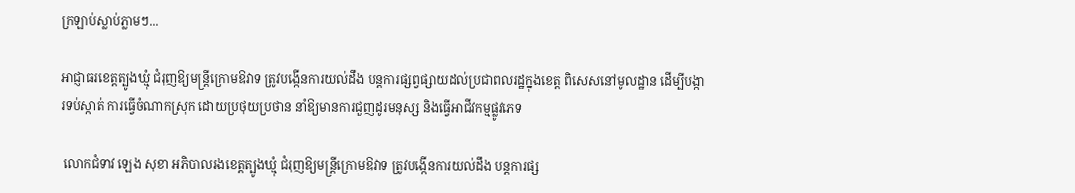ក្រឡាប់ស្លាប់ភ្លាមៗ...

អាជ្ញាធរខេត្តត្បូងឃ្មុំ ជំរុញឱ្យមន្ត្រីក្រោមឱវាទ ត្រូវបង្កើនការយល់ដឹង បន្តការផ្សព្វផ្សាយដល់ប្រជាពលរដ្ឋក្នុងខេត្ត ពិសេសនៅមូលដ្ឋាន ដើម្បីបង្ការទប់ស្កាត់ ការធ្វើចំណាកស្រុក ដោយប្រថុយប្រថាន នាំឱ្យមានការជួញដូរមនុស្ស និងធ្វើអាជីវកម្មផ្លូវភេទ

 លោកជំទាវ ឡេង សុខា អភិបាលរងខេត្តត្បូងឃ្មុំ ជំរុញឱ្យមន្ត្រីក្រោមឱវាទ ត្រូវបង្កើនការយល់ដឹង បន្តការផ្ស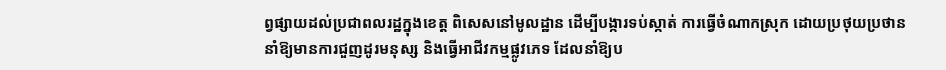ព្វផ្សាយដល់ប្រជាពលរដ្ឋក្នុងខេត្ត ពិសេសនៅមូលដ្ឋាន ដើម្បីបង្ការទប់ស្កាត់ ការធ្វើចំណាកស្រុក ដោយប្រថុយប្រថាន នាំឱ្យមានការជួញដូរមនុស្ស និងធ្វើអាជីវកម្មផ្លូវភេទ ដែលនាំឱ្យប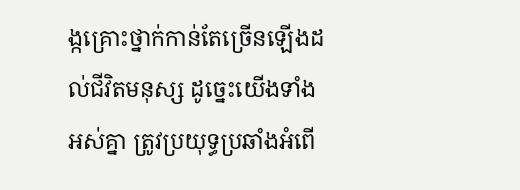ង្កគ្រោះថ្នាក់កាន់តែច្រើនឡើងដល់ជីវិតមនុស្ស ដូច្នេះយើងទាំងអស់គ្នា ត្រូវប្រយុទ្ធប្រឆាំងអំពើ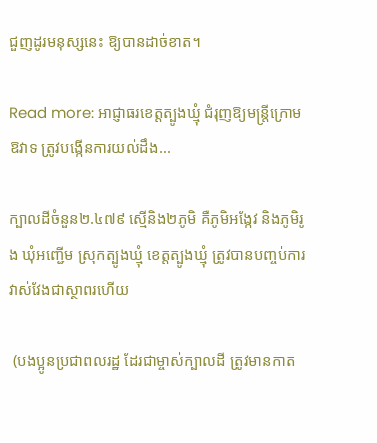ជួញដូរមនុស្សនេះ ឱ្យបានដាច់ខាត។

Read more: អាជ្ញាធរខេត្តត្បូងឃ្មុំ ជំរុញឱ្យមន្ត្រីក្រោមឱវាទ ត្រូវបង្កើនការយល់ដឹង...

ក្បាលដីចំនួន២.៤៧៩ ស្មើនិង២ភូមិ គឺភូមិអង្កែវ និងភូមិរូង ឃុំអញ្ជើម ស្រុកត្បូងឃ្មុំ ខេត្តត្បូងឃ្មុំ ត្រូវបានបញ្ចប់ការវាស់វែងជាស្ថាពរហើយ

 (បងប្អូនប្រជាពលរដ្ឋ ដែរជាម្ចាស់ក្បាលដី ត្រូវមានកាត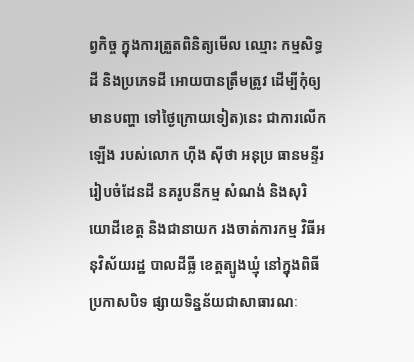ព្វកិច្ច ក្នុងការត្រួតពិនិត្យមើល ឈ្មោះ កម្មសិទ្ធដី និងប្រភេទដី អោយបានត្រឹមត្រូវ ដើម្បីកុំឲ្យមានបញ្ហា ទៅថ្ងៃក្រោយទៀត)នេះ ជាការលើកឡើង របស់លោក ហ៊ីង ស៊ីថា អនុប្រ ធានមន្ទីររៀបចំដែនដី នគរូបនីកម្ម សំណង់ និងសុរិយោដីខេត្ត និងជានាយក រងចាត់ការកម្ម វិធីអនុវិស័យរដ្ឋ បាលដីធ្លី ខេត្តត្បូងឃ្មុំ នៅក្នុងពិធីប្រកាសបិទ ផ្សាយទិន្នន័យជាសាធារណៈ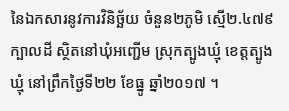នៃឯកសារនូវការវិនិច្ឆ័យ ចំនួន២ភូមិ ស្មើ២.៤៧៩ក្បាលដី ស្ថិតនៅឃុំអញ្ជើម ស្រុកត្បូងឃ្មុំ ខេត្តត្បូងឃ្មុំ នៅព្រឹកថ្ងៃទី២២ ខែធ្នូ ឆ្នាំ២០១៧ ។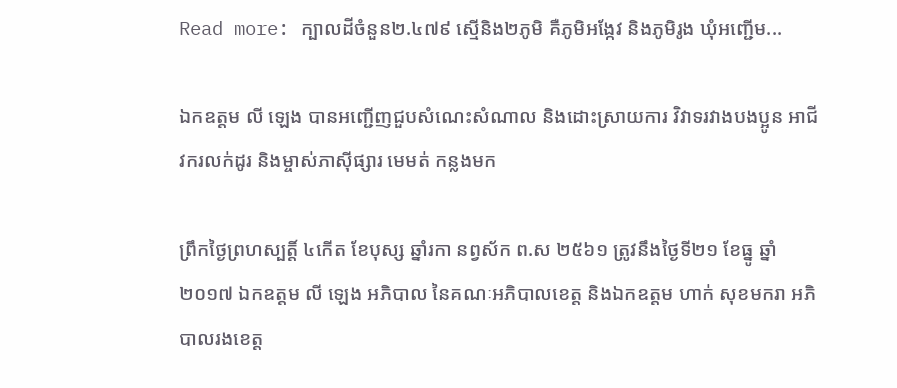Read more: ក្បាលដីចំនួន២.៤៧៩ ស្មើនិង២ភូមិ គឺភូមិអង្កែវ និងភូមិរូង ឃុំអញ្ជើម...

ឯកឧត្ដម លី ឡេង បានអញ្ជើញជួបសំណេះសំណាល និងដោះស្រាយការ វិវាទរវាងបងប្អូន អាជីវករលក់ដូរ និងម្ចាស់ភាស៊ីផ្សារ មេមត់ កន្លងមក

ព្រឹកថ្ងៃព្រហស្បត្តិ៍ ៤កើត ខែបុស្ស ឆ្នាំរកា នព្វស័ក ព.ស ២៥៦១ ត្រូវនឹងថ្ងៃទី២១ ខែធ្នូ ឆ្នាំ២០១៧ ឯកឧត្ដម លី ឡេង អភិបាល នៃគណៈអភិបាលខេត្ត និងឯកឧត្ដម ហាក់ សុខមករា អភិបាលរងខេត្ត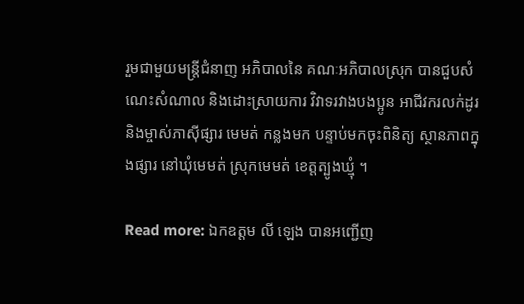រួមជាមួយមន្ត្រីជំនាញ អភិបាលនៃ គណៈអភិបាលស្រុក បានជួបសំណេះសំណាល និងដោះស្រាយការ វិវាទរវាងបងប្អូន អាជីវករលក់ដូរ និងម្ចាស់ភាស៊ីផ្សារ មេមត់ កន្លងមក បន្ទាប់មកចុះពិនិត្យ ស្ថានភាពក្នុងផ្សារ នៅឃុំមេមត់ ស្រុកមេមត់ ខេត្តត្បូងឃ្មុំ ។

Read more: ឯកឧត្ដម លី ឡេង បានអញ្ជើញ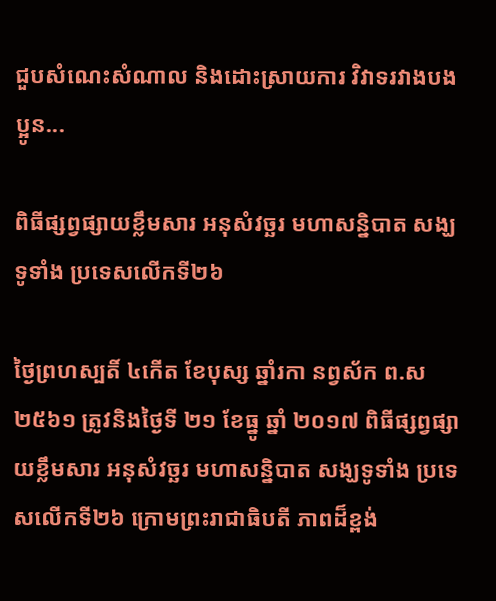ជួបសំណេះសំណាល និងដោះស្រាយការ វិវាទរវាងបងប្អូន...

ពិធីផ្សព្វផ្សាយខ្លឹមសារ អនុសំវច្ឆរ មហាសន្និបាត សង្ឃទូទាំង ប្រទេសលើកទី២៦

ថ្ងៃព្រហស្បតិ៍ ៤កើត ខែបុស្ស ឆ្នាំរកា នព្វស័ក ព.ស ២៥៦១ ត្រូវនិងថ្ងៃទី ២១ ខែធ្នូ ឆ្នាំ ២០១៧ ពិធីផ្សព្វផ្សាយខ្លឹមសារ អនុសំវច្ឆរ មហាសន្និបាត សង្ឃទូទាំង ប្រទេសលើកទី២៦ ក្រោមព្រះរាជាធិបតី ភាពដ៏ខ្ពង់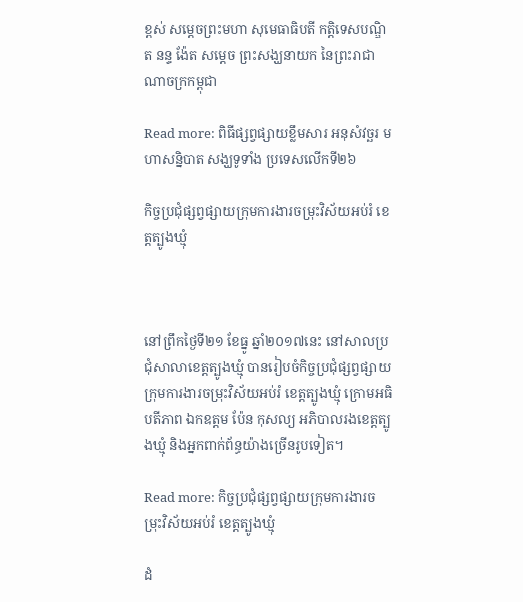ខ្ពស់ សម្តេចព្រះមហា សុមេធាធិបតី កត្តិទេសបណ្ឌិត នន្ទ ង៉ែត សម្តេច ព្រះសង្ឃនាយក នៃព្រះរាជាណាចក្រកម្ពុជា

Read more: ពិធីផ្សព្វផ្សាយខ្លឹមសារ អនុសំវច្ឆរ មហាសន្និបាត សង្ឃទូទាំង ប្រទេសលើកទី២៦

កិច្ចប្រជុំផ្សព្វផ្សាយក្រុមការងារចម្រុះវិស័យអប់រំ ខេត្តត្បូងឃ្មុំ



នៅព្រឹកថ្ងៃទី២១ ខែធ្នូ ឆ្នាំ២០១៧នេះ នៅសាលប្រជុំសាលាខេត្តត្បូងឃ្មុំ បានរៀបចំកិច្ចប្រជុំផ្សព្វផ្សាយក្រុមការងារចម្រុះវិស័យអប់រំ ខេត្តត្បូងឃ្មុំ ក្រោមអធិបតីភាព ឯកឧត្តម ប៉ែន កុសល្យ អភិបាលរងខេត្តត្បូងឃ្មុំ និងអ្នកពាក់ព័ន្ធយ៉ាងច្រើនរូបទៀត។

Read more: កិច្ចប្រជុំផ្សព្វផ្សាយក្រុមការងារចម្រុះវិស័យអប់រំ ខេត្តត្បូងឃ្មុំ

ដំ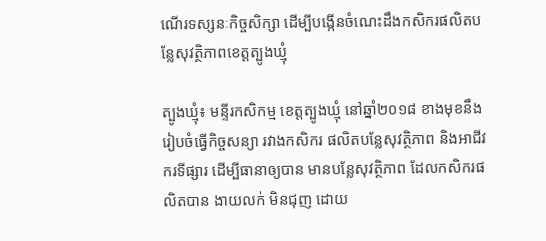ណើរទស្សនៈកិច្ចសិក្សា ដើម្បីបង្កើនចំណេះដឹងកសិករផលិតបន្លែសុវត្ថិភាពខេត្តត្បូងឃ្មុំ

ត្បូងឃ្មុំ៖ មន្ទីរកសិកម្ម ខេត្តត្បូងឃ្មុំ នៅឆ្នាំ២០១៨ ខាងមុខនឹង រៀបចំធ្វើកិច្ចសន្យា រវាងកសិករ ផលិតបន្លែសុវត្ថិភាព និងអាជីវករទីផ្សារ ដើម្បីធានាឲ្យបាន មានបន្លែសុវត្ថិភាព ដែលកសិករផលិតបាន ងាយលក់ មិនជុញ ដោយ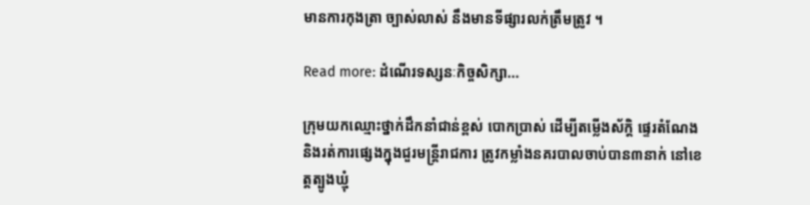មានការកុងត្រា ច្បាស់លាស់ នឹងមានទីផ្សារលក់ត្រឹមត្រូវ ។

Read more: ដំណើរទស្សនៈកិច្ចសិក្សា...

ក្រុមយកឈ្មោះថ្នាក់ដឹកនាំជាន់ខ្ពស់ បោកប្រាស់ ដើម្បីតម្លើងស័ក្ដិ ផ្ទេរតំណែង និងរត់ការផ្សេងក្នុងជួរមន្ដ្រីរាជការ ត្រូវកម្លាំងនគរបាលចាប់បាន៣នាក់ នៅខេត្តត្បូងឃ្មុំ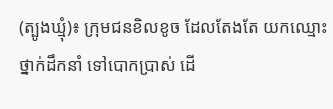(ត្បូងឃ្មុំ)៖ ក្រុមជនខិលខូច ដែលតែងតែ យកឈ្មោះថ្នាក់ដឹកនាំ ទៅបោកប្រាស់ ដើ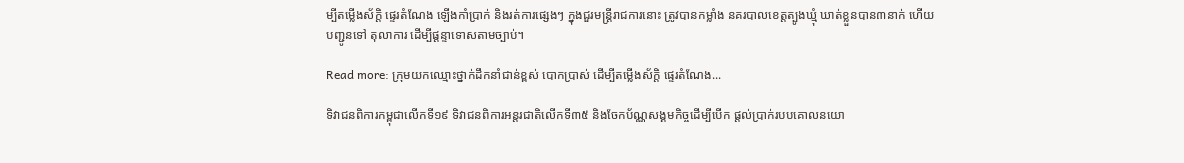ម្បីតម្លើងស័ក្ដិ ផ្ទេរតំណែង ឡើងកាំប្រាក់ និងរត់ការផ្សេងៗ ក្នុងជួរមន្ដ្រីរាជការនោះ ត្រូវបានកម្លាំង នគរបាលខេត្តត្បូងឃ្មុំ ឃាត់ខ្លួនបាន៣នាក់ ហើយបញ្ជូនទៅ តុលាការ ដើម្បីផ្ដន្ទាទោសតាមច្បាប់។

Read more: ក្រុមយកឈ្មោះថ្នាក់ដឹកនាំជាន់ខ្ពស់ បោកប្រាស់ ដើម្បីតម្លើងស័ក្ដិ ផ្ទេរតំណែង...

ទិវាជនពិការកម្ពុជាលើកទី១៩ ទិវាជនពិការអន្តរជាតិលើកទី៣៥ និងចែកប័ណ្ណសង្គមកិច្ចដើម្បីបើក ផ្តល់ប្រាក់របបគោលនយោ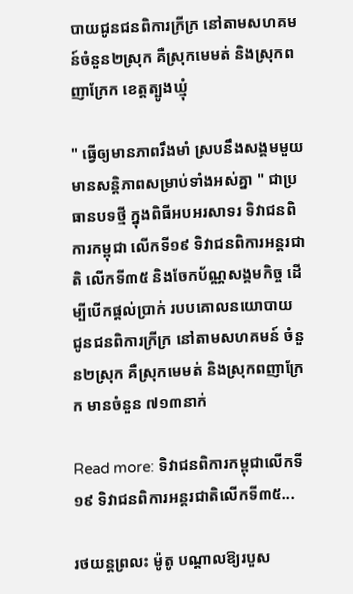បាយជូនជនពិការក្រីក្រ នៅតាមសហគមន៍ចំនួន២ស្រុក គឺស្រុកមេមត់ និងស្រុកពញាក្រែក ខេត្តត្បូងឃ្មុំ

" ធ្វើឲ្យមានភាពរឹងមាំ ស្របនឹងសង្គមមួយ មានសន្តិភាពសម្រាប់ទាំងអស់គ្នា " ជាប្រធានបទថ្មី ក្នុងពិធីអបអរសាទរ ទិវាជនពិការកម្ពុជា លើកទី១៩ ទិវាជនពិការអន្តរជាតិ លើកទី៣៥ និងចែកប័ណ្ណសង្គមកិច្ច ដើម្បីបើកផ្តល់ប្រាក់ របបគោលនយោបាយ ជូនជនពិការក្រីក្រ នៅតាមសហគមន៍ ចំនួន២ស្រុក គឺស្រុកមេមត់ និងស្រុកពញាក្រែក មានចំនួន ៧១៣នាក់

Read more: ទិវាជនពិការកម្ពុជាលើកទី១៩ ទិវាជនពិការអន្តរជាតិលើកទី៣៥...

រថយន្តព្រលះ ម៉ូតូ បណ្តាលឱ្យរបួស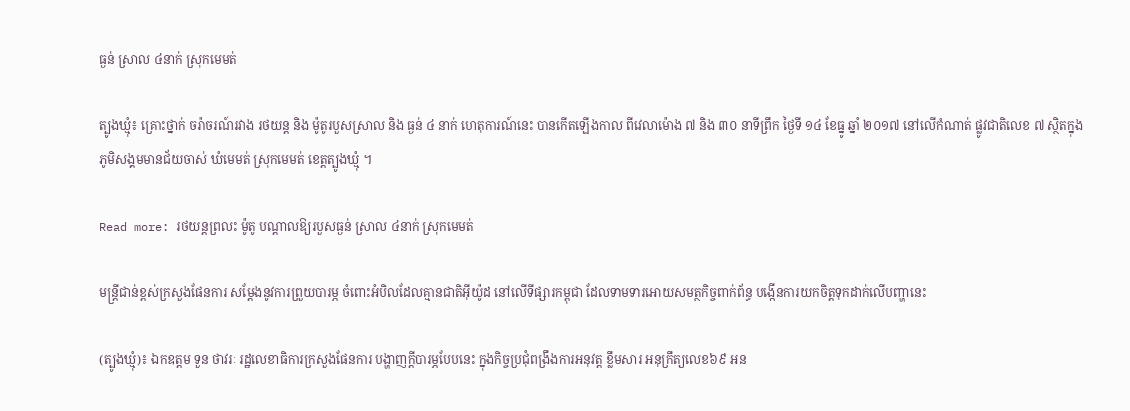ធ្ងន់ ស្រាល ៤នាក់ ស្រុកមេមត់

ត្បូងឃ្មុំ៖ គ្រោះថ្នាក់ ចរ៉ាចរណ៍រវាង រថយន្ត និង ម៉ូតូរបួសស្រាល និង ធ្ងន់ ៤ នាក់ ហេតុការណ៍នេះ បានកើតឡើងកាល ពីវេលាម៉ោង ៧ និង ៣០ នាទីព្រឹក ថ្ងៃទី ១៤ ខែធ្នូ ឆ្នាំ ២០១៧ នៅលើកំណាត់ ផ្លូវជាតិលេខ ៧ ស្ថិតក្នុង ភូមិសង្គមមានជ័យចាស់ ឃំមេមត់ ស្រុកមេមត់ ខេត្តត្បូងឃ្មុំ ។

Read more: រថយន្តព្រលះ ម៉ូតូ បណ្តាលឱ្យរបួសធ្ងន់ ស្រាល ៤នាក់ ស្រុកមេមត់

មន្ត្រីជាន់ខ្ពស់ក្រសួងផែនការ សម្តែងនូវការព្រួយបារម្ភ ចំពោះអំបិលដែលគ្មានជាតិអ៊ីយ៉ូដ នៅលើទីផ្សារកម្ពុជា ដែលទាមទារអោយសមត្ថកិច្ចពាក់ព័ន្ធ បង្កើនការយកចិត្តទុកដាក់លើបញ្ហានេះ

(ត្បូងឃ្មុំ)៖ ឯកឧត្តម ទួន ថាវរៈ រដ្ឋលេខាធិការក្រសួងផែនការ បង្ហាញក្តីបារម្ភបែបនេះ ក្នុងកិច្ចប្រជុំពង្រឹងការអនុវត្ត ខ្លឹមសារ អនុក្រឹត្យលេខ៦៩ អន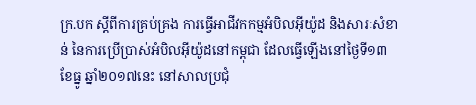ក្រ.បក ស្តីពីការគ្រប់គ្រង ការធ្វើអាជីវកកម្មអំបិលអ៊ីយ៉ូដ និងសារៈសំខាន់ នៃការប្រើប្រាស់អំបិលអ៊ីយ៉ូដនៅកម្ពុជា ដែលធ្វើឡើងនៅថ្ងៃទី១៣ ខែធ្នូ ឆ្នាំ២០១៧នេះ នៅសាលប្រជុំ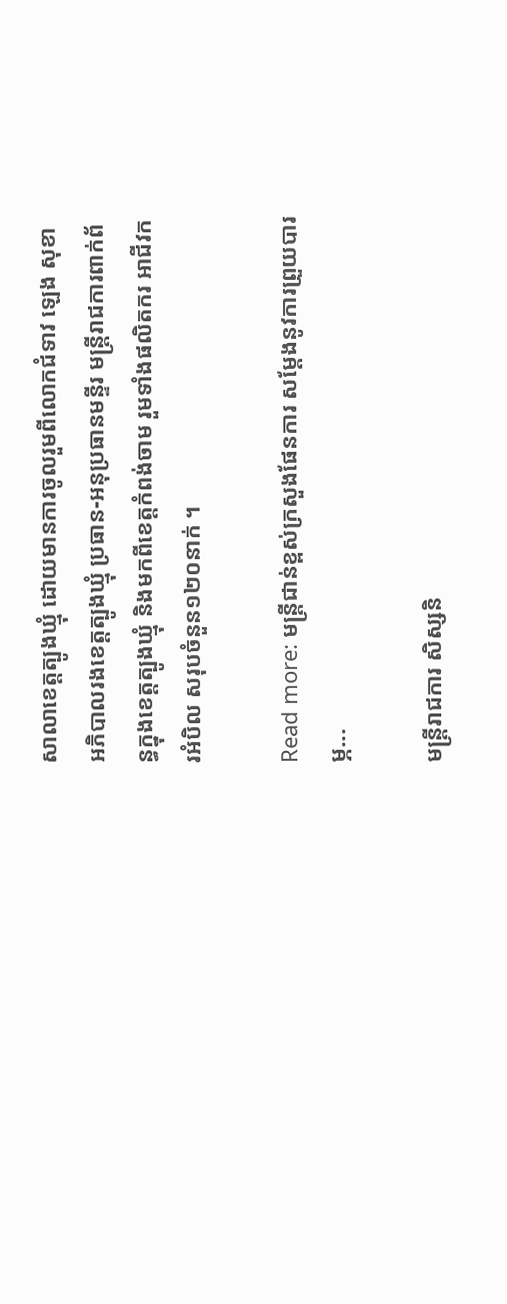សាលាខេត្តត្បូងឃ្មុំ ដោយមានការចូលរួមពីលោកជំទាវ ឡេង សុខា អភិបាលរងខេត្តត្បូងឃ្មុំ ប្រធាន-អនុប្រធានមន្ទីរ មន្ត្រីរាជការពាក់ព័ន្ធក្នុងខេត្តត្បូងឃ្មុំ និងមកពីខេត្តកំពង់ចាម រួមទាំងផលិតករ អាជីវករអំបិល សរុបចំនួន១២០នាក់ ។

Read more: មន្ត្រីជាន់ខ្ពស់ក្រសួងផែនការ សម្តែងនូវការព្រួយបារម្ភ...

មន្ត្រីរាជការ សិស្សនិ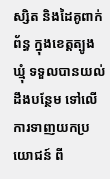ស្សិត និងដៃគូពាក់ព័ន្ធ ក្នុងខេត្តត្បូងឃ្មុំ ទទួលបានយល់ដឹងបន្ថែម ទៅលើការទាញយកប្រយោជន៍ ពី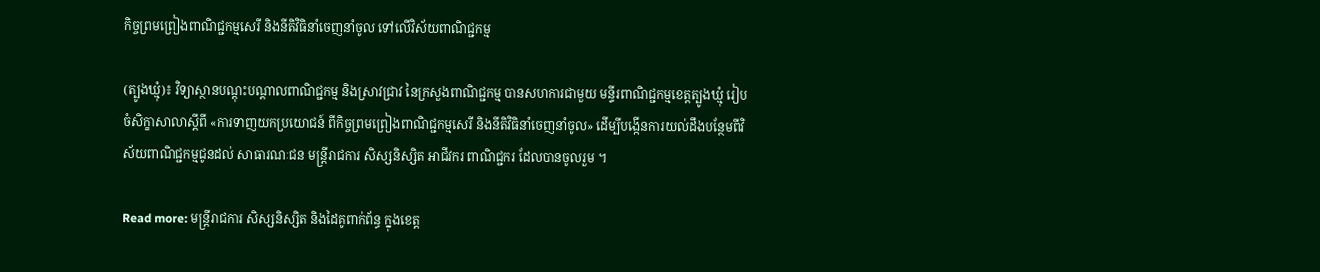កិច្ចព្រមព្រៀងពាណិជ្ជកម្មសេរី និងនីតិវិធិនាំចេញនាំចូល ទៅលើវិស័យពាណិជ្ជកម្ម

(ត្បូងឃ្មុំ)៖ វិទ្យាស្ថានបណ្តុះបណ្តាលពាណិជ្ជកម្ម និងស្រាវជ្រាវ នៃក្រសួងពាណិជ្ជកម្ម បានសហការជាមួយ មន្ទីរពាណិជ្ជកម្មខេត្តត្បូងឃ្មុំ រៀបចំសិក្ខាសាលាស្តីពី «ការទាញយកប្រយោជន៍ ពីកិច្ចព្រមព្រៀងពាណិជ្ជកម្មសេរី និងនីតិវិធិនាំចេញនាំចូល» ដើម្បីបង្កើនការយល់ដឹងបន្ថែមពីវិស័យពាណិជ្ជកម្មជូនដល់ សាធារណៈជន មន្ត្រីរាជការ សិស្សនិស្សិត អាជីវករ ពាណិជ្ជករ ដែលបានចូលរួម ។

Read more: មន្ត្រីរាជការ សិស្សនិស្សិត និងដៃគូពាក់ព័ន្ធ ក្នុងខេត្ត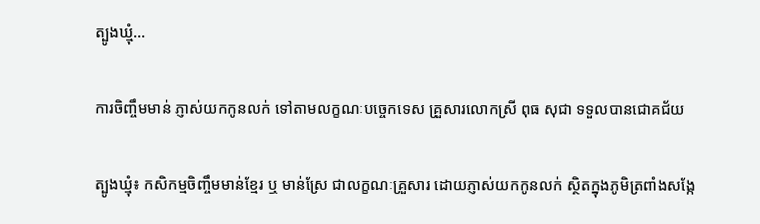ត្បូងឃ្មុំ...

ការចិញ្ចឹមមាន់ ភ្ញាស់យកកូនលក់ ទៅតាមលក្ខណៈបច្ចេកទេស គ្រួសារលោកស្រី ពុធ សុជា ទទួលបានជោគជ័យ

ត្បូងឃ្មុំ៖ កសិកម្មចិញ្ចឹមមាន់ខ្មែរ ឬ មាន់ស្រែ ជាលក្ខណៈគ្រួសារ ដោយភ្ញាស់យកកូនលក់ ស្ថិតក្នុងភូមិត្រពាំងសង្កែ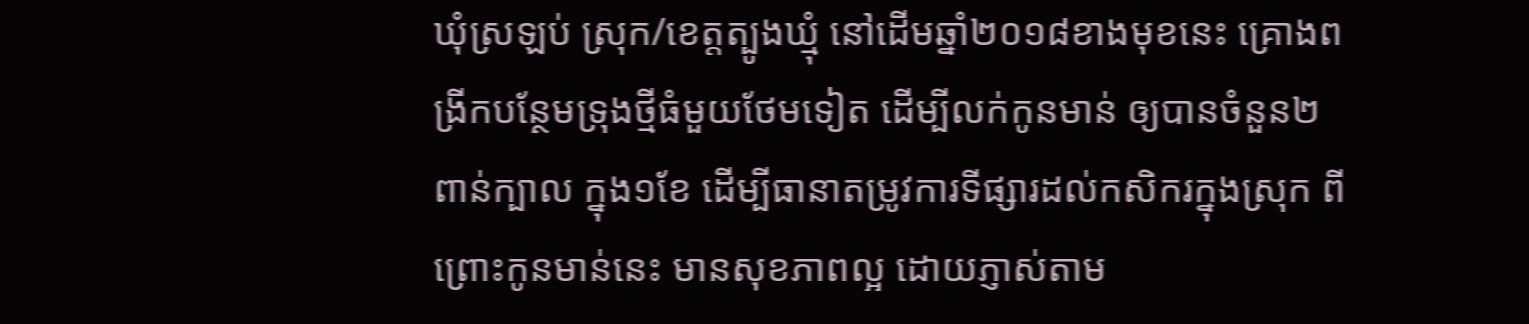ឃុំស្រឡប់ ស្រុក/ខេត្តត្បូងឃ្មុំ នៅដើមឆ្នាំ២០១៨ខាងមុខនេះ គ្រោងពង្រីកបន្ថែមទ្រុងថ្មីធំមួយថែមទៀត ដើម្បីលក់កូនមាន់ ឲ្យបានចំនួន២ពាន់ក្បាល ក្នុង១ខែ ដើម្បីធានាតម្រូវការទីផ្សារដល់កសិករក្នុងស្រុក ពីព្រោះកូនមាន់នេះ មានសុខភាពល្អ ដោយភ្ញាស់តាម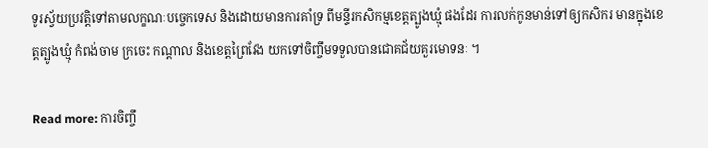ទូរស្វ័យប្រវត្តិទៅតាមលក្ខណៈបច្ចេកទេស និងដោយមានការគាំទ្រ ពីមន្ទីរកសិកម្មខេត្តត្បូងឃ្មុំ ផងដែរ ការលក់កូនមាន់ទៅឲ្យកសិករ មានក្នុងខេត្តត្បូងឃ្មុំ កំពង់ចាម ក្រចេះ កណ្តាល និងខេត្តព្រៃវែង យកទៅចិញ្ចឹមទទួលបានជោគជ័យគួរមោទនៈ ។

Read more: ការចិញ្ចឹ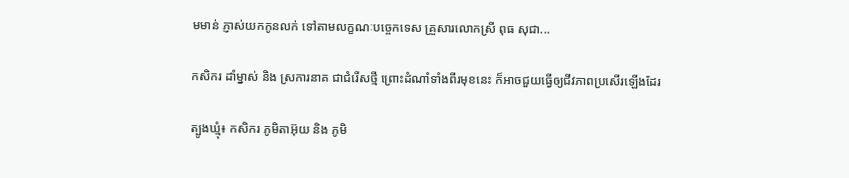មមាន់ ភ្ញាស់យកកូនលក់ ទៅតាមលក្ខណៈបច្ចេកទេស គ្រួសារលោកស្រី ពុធ សុជា...

កសិករ ដាំម្នាស់ និង ស្រការនាគ ជាជំរើសថ្មី ព្រោះដំណាំទាំងពីរមុខនេះ ក៏អាចជួយធ្វើឲ្យជីវភាពប្រសើរឡើងដែរ

ត្បូងឃ្មុំ៖ កសិករ ភូមិតាអ៊ុយ និង ភូមិ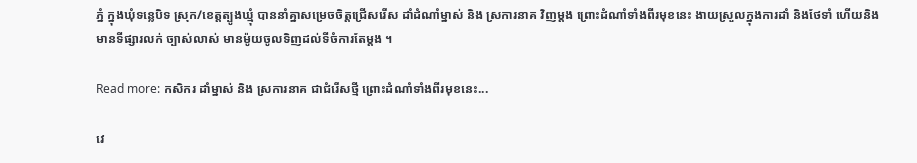ភ្នំ ក្នុងឃុំទន្លេបិទ ស្រុក/ខេត្តត្បូងឃ្មុំ បាននាំគ្នាសម្រេចចិត្តជ្រើសរើស ដាំដំណាំម្នាស់ និង ស្រការនាគ វិញម្តង ព្រោះដំណាំទាំងពីរមុខនេះ ងាយស្រួលក្នុងការដាំ និងថែទាំ ហើយនិងមានទីផ្សារលក់ ច្បាស់លាស់ មានម៉ូយចូលទិញដល់ទីចំការតែម្តង ។

Read more: កសិករ ដាំម្នាស់ និង ស្រការនាគ ជាជំរើសថ្មី ព្រោះដំណាំទាំងពីរមុខនេះ...

វេ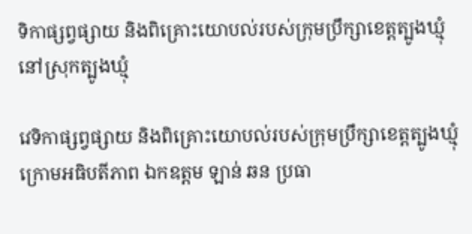ទិកាផ្សព្វផ្សាយ និងពិគ្រោះយោបល់របស់ក្រុមប្រឹក្សាខេត្តត្បូងឃ្មុំ នៅស្រុកត្បូងឃ្មុំ

វេទិកាផ្សព្វផ្សាយ និងពិគ្រោះយោបល់របស់ក្រុមប្រឹក្សាខេត្តត្បូងឃ្មុំ ក្រោមអធិបតីភាព ឯកឧត្តម ឡាន់ ឆន ប្រធា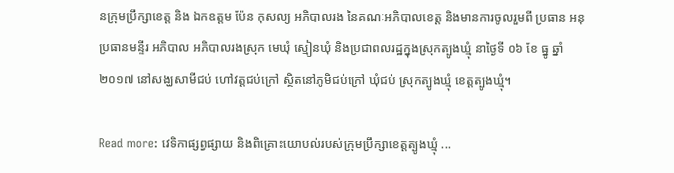នក្រុមប្រឹក្សាខេត្ត និង ឯកឧត្តម ប៉ែន កុសល្យ អភិបាលរង នៃគណៈអភិបាលខេត្ត និងមានការចូលរួមពី ប្រធាន អនុប្រធានមន្ទីរ អភិបាល អភិបាលរងស្រុក មេឃុំ ស្មៀនឃុំ និងប្រជាពលរដ្ឋក្នុងស្រុកត្បូងឃ្មុំ នាថ្ងៃទី ០៦ ខែ ធ្នូ ឆ្នាំ ២០១៧ នៅសង្ឃសាមីជប់ ហៅវត្តជប់ក្រៅ ស្ថិតនៅភូមិជប់ក្រៅ ឃុំជប់ ស្រុកត្បូងឃ្មុំ ខេត្តត្បូងឃ្មុំ។

Read more: វេទិកាផ្សព្វផ្សាយ និងពិគ្រោះយោបល់របស់ក្រុមប្រឹក្សាខេត្តត្បូងឃ្មុំ ...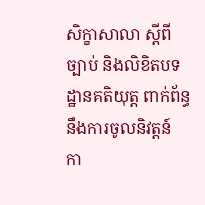សិក្ខាសាលា ស្តីពីច្បាប់ និងលិខិតបទដ្ឋានគតិយុត្ត ពាក់ព័ន្ធនឹងការចូលនិវត្តន៍ កា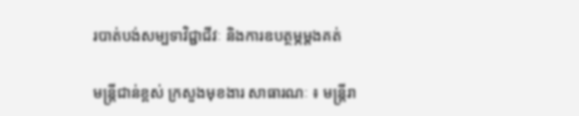របាត់បង់សម្បទាវិជ្ជាជីវៈ និងការឧបត្ថម្ភម្តងគត់

មន្ត្រីជាន់ខ្ពស់ ក្រសួងមុខងារ សាធារណៈ ៖ មន្ត្រីរា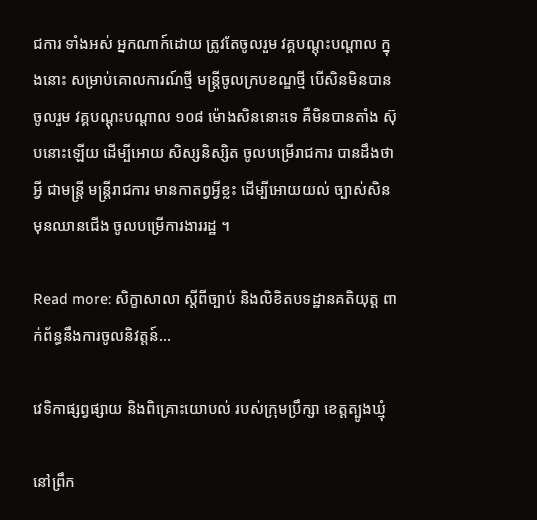ជការ ទាំងអស់ អ្នកណាក៍ដោយ ត្រូវតែចូលរួម វគ្គបណ្តុះបណ្តាល ក្នុងនោះ សម្រាប់គោលការណ៍ថ្មី មន្ត្រីចូលក្របខណ្ឌថ្មី បើសិនមិនបានចូលរួម វគ្គបណ្តុះបណ្តាល ១០៨ ម៉ោងសិននោះទេ គឺមិនបានតាំង ស៊ុបនោះឡើយ ដើម្បីអោយ សិស្សនិស្សិត ចូលបម្រើរាជការ បានដឹងថាអ្វី ជាមន្ត្រី មន្ត្រីរាជការ មានកាតព្វអ្វីខ្លះ ដើម្បីអោយយល់ ច្បាស់សិន មុនឈានជើង ចូលបម្រើការងាររដ្ឋ ។

Read more: សិក្ខាសាលា ស្តីពីច្បាប់ និងលិខិតបទដ្ឋានគតិយុត្ត ពាក់ព័ន្ធនឹងការចូលនិវត្តន៍...

វេទិកាផ្សព្វផ្សាយ និងពិគ្រោះយោបល់ របស់ក្រុមប្រឹក្សា ខេត្តត្បូងឃ្មុំ

នៅព្រឹក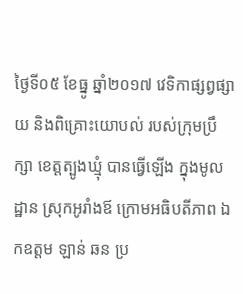ថ្ងៃទី០៥ ខែធ្នូ ឆ្នាំ២០១៧ វេទិកាផ្សព្វផ្សាយ និងពិគ្រោះយោបល់ របស់ក្រុមប្រឹក្សា ខេត្តត្បូងឃ្មុំ បានធ្វើឡើង ក្នុងមូលដ្ឋាន ស្រុកអូរាំងឪ ក្រោមអធិបតីភាព ឯកឧត្តម ឡាន់ ឆន ប្រ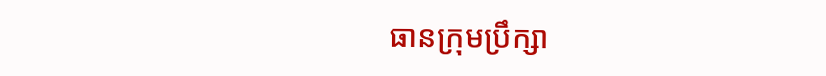ធានក្រុមប្រឹក្សា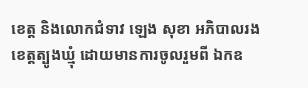ខេត្ត និងលោកជំទាវ ឡេង សុខា អភិបាលរង ខេត្តត្បូងឃ្មុំ ដោយមានការចូលរួមពី ឯកឧ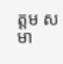ត្តម សមា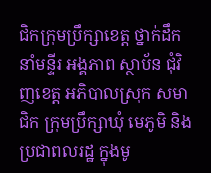ជិកក្រុមប្រឹក្សាខេត្ត ថ្នាក់ដឹកនាំមន្ទីរ អង្គភាព ស្ថាប័ន ជុំវិញខេត្ត អភិបាលស្រុក សមាជិក ក្រុមប្រឹក្សាឃុំ មេភូមិ និងប្រជាពលរដ្ឋ ក្នុងមូ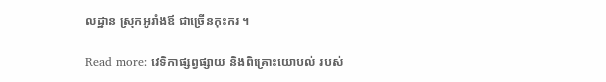លដ្ឋាន ស្រុកអូរាំងឪ ជាច្រើនកុះករ ។

Read more: វេទិកាផ្សព្វផ្សាយ និងពិគ្រោះយោបល់ របស់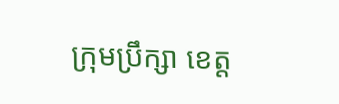ក្រុមប្រឹក្សា ខេត្ត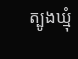ត្បូងឃ្មុំ